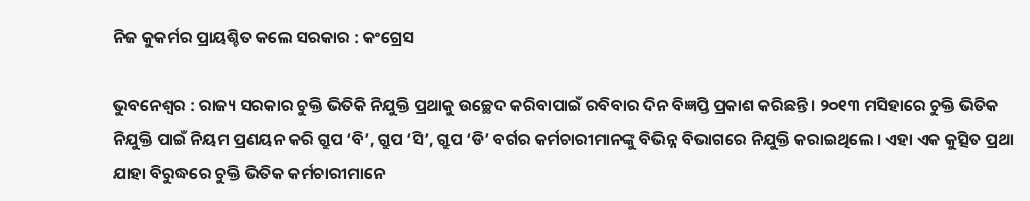ନିଜ କୁକର୍ମର ପ୍ରାୟଶ୍ଚିତ କଲେ ସରକାର : କଂଗ୍ରେସ

ଭୁବନେଶ୍ୱର : ରାଜ୍ୟ ସରକାର ଚୁକ୍ତି ଭିତିକି ନିଯୁକ୍ତି ପ୍ରଥାକୁ ଉଚ୍ଛେଦ କରିବାପାଇଁ ରବିବାର ଦିନ ବିଜ୍ଞପ୍ତି ପ୍ରକାଶ କରିଛନ୍ତି । ୨୦୧୩ ମସିହାରେ ଚୁକ୍ତି ଭିତିକ ନିଯୁକ୍ତି ପାଇଁ ନିୟମ ପ୍ରଣୟନ କରି ଗ୍ରୁପ ‘ବି’, ଗ୍ରୁପ ‘ସି’, ଗ୍ରୁପ ‘ଡି’ ବର୍ଗର କର୍ମଚାରୀମାନଙ୍କୁ ବିଭିନ୍ନ ବିଭାଗରେ ନିଯୁକ୍ତି କରାଇଥିଲେ । ଏହା ଏକ କୁତ୍ସିତ ପ୍ରଥା ଯାହା ବିରୁଦ୍ଧରେ ଚୁକ୍ତି ଭିତିକ କର୍ମଚାରୀମାନେ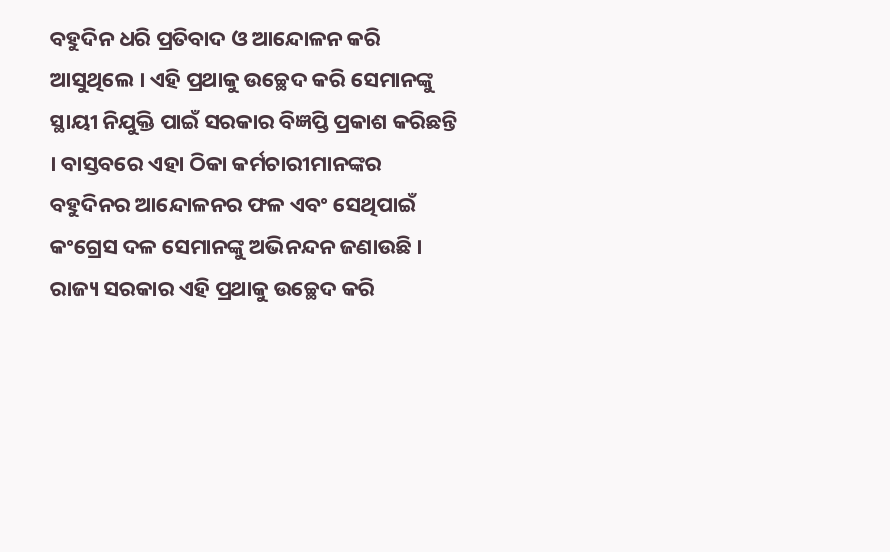ବହୁଦିନ ଧରି ପ୍ରତିବାଦ ଓ ଆନ୍ଦୋଳନ କରି ଆସୁଥିଲେ । ଏହି ପ୍ରଥାକୁ ଉଚ୍ଛେଦ କରି ସେମାନଙ୍କୁ ସ୍ଥାୟୀ ନିଯୁକ୍ତି ପାଇଁ ସରକାର ବିଜ୍ଞପ୍ତି ପ୍ରକାଶ କରିଛନ୍ତି । ବାସ୍ତବରେ ଏହା ଠିକା କର୍ମଚାରୀମାନଙ୍କର ବହୁଦିନର ଆନ୍ଦୋଳନର ଫଳ ଏବଂ ସେଥିପାଇଁ କଂଗ୍ରେସ ଦଳ ସେମାନଙ୍କୁ ଅଭିନନ୍ଦନ ଜଣାଉଛି । ରାଜ୍ୟ ସରକାର ଏହି ପ୍ରଥାକୁ ଉଚ୍ଛେଦ କରି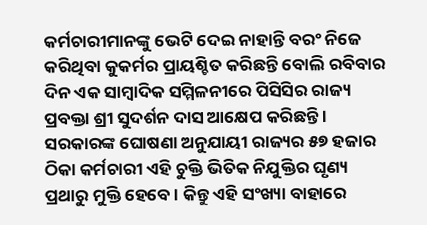କର୍ମଚାରୀମାନଙ୍କୁ ଭେଟି ଦେଇ ନାହାନ୍ତି ବରଂ ନିଜେ କରିଥିବା କୁକର୍ମର ପ୍ରାୟଶ୍ଚିତ କରିଛନ୍ତି ବୋଲି ରବିବାର ଦିନ ଏକ ସାମ୍ବାଦିକ ସମ୍ମିଳନୀରେ ପିସିସିର ରାଜ୍ୟ ପ୍ରବକ୍ତା ଶ୍ରୀ ସୁଦର୍ଶନ ଦାସ ଆକ୍ଷେପ କରିଛନ୍ତି । ସରକାରଙ୍କ ଘୋଷଣା ଅନୁଯାୟୀ ରାଜ୍ୟର ୫୭ ହଜାର ଠିକା କର୍ମଚାରୀ ଏହି ଚୁକ୍ତି ଭିତିକ ନିଯୁକ୍ତିର ଘୃଣ୍ୟ ପ୍ରଥାରୁ ମୁକ୍ତି ହେବେ । କିନ୍ତୁ ଏହି ସଂଖ୍ୟା ବାହାରେ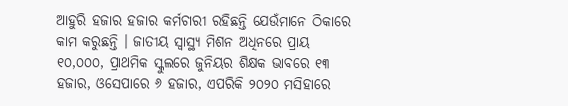ଆହୁରି ହଜାର ହଜାର କର୍ମଚାରୀ ରହିଛନ୍ତି ଯେଉଁମାନେ ଠିକାରେ କାମ କରୁଛନ୍ତି । ଜାତୀୟ ସ୍ୱାସ୍ଥ୍ୟ ମିଶନ ଅଧିନରେ ପ୍ରାୟ ୧୦,୦୦୦, ପ୍ରାଥମିକ ସ୍କୁଲରେ ଜୁନିୟର ଶିକ୍ଷକ ଭାବରେ ୧୩ ହଜାର, ଓସେପାରେ ୬ ହଜାର, ଏପରିକି ୨୦୨୦ ମସିହାରେ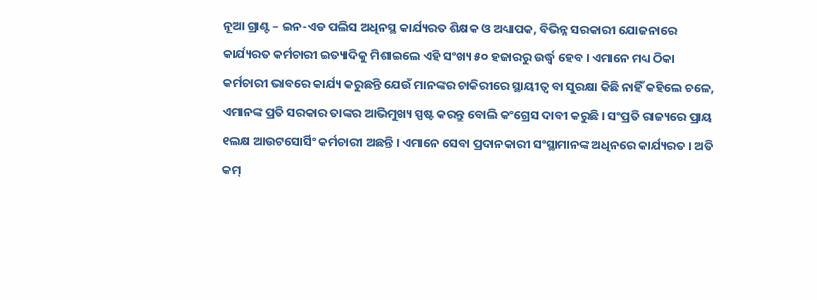ନୂଆ ଗ୍ରାଣ୍ଟ – ଇନ-ଏଡ ପଲିସ ଅଧିନସ୍ଥ କାର୍ଯ୍ୟରତ ଶିକ୍ଷକ ଓ ଅଧ୍ୟାପକ, ବିଭିନ୍ନ ସରକାରୀ ଯୋଜନାରେ କାର୍ଯ୍ୟରତ କର୍ମଚାରୀ ଇତ୍ୟାଦିକୁ ମିଶାଇଲେ ଏହି ସଂଖ୍ୟ ୫୦ ହଜାରରୁ ଉର୍ଦ୍ଧ୍ୱ ହେବ । ଏମାନେ ମଧ୍ୟ ଠିକା କର୍ମଚାରୀ ଭାବରେ କାର୍ଯ୍ୟ କରୁଛନ୍ତି ଯେଉଁ ମାନଙ୍କର ଚାକିରୀରେ ସ୍ଥାୟୀତ୍ୱ ବା ସୁରକ୍ଷା କିଛି ନାହିଁ କହିଲେ ଚଳେ, ଏମାନଙ୍କ ପ୍ରତି ସରକାର ତାଙ୍କର ଆଭିମୁଖ୍ୟ ସ୍ପଷ୍ଟ କରନ୍ତୁ ବୋଲି କଂଗ୍ରେସ ଦାବୀ କରୁଛି । ସଂପ୍ରତି ରାଜ୍ୟରେ ପ୍ରାୟ ୧ଲକ୍ଷ ଆଉଟସୋର୍ସିଂ କର୍ମଚାରୀ ଅଛନ୍ତି । ଏମାନେ ସେବା ପ୍ରଦାନକାରୀ ସଂସ୍ଥାମାନଙ୍କ ଅଧିନରେ କାର୍ଯ୍ୟରତ । ଅତି କମ୍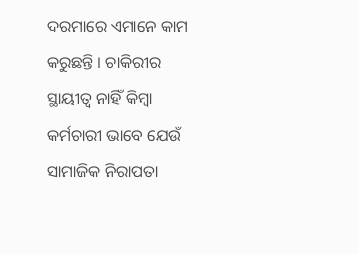ଦରମାରେ ଏମାନେ କାମ କରୁଛନ୍ତି । ଚାକିରୀର ସ୍ଥାୟୀତ୍ୱ ନାହିଁ କିମ୍ବା କର୍ମଚାରୀ ଭାବେ ଯେଉଁ ସାମାଜିକ ନିରାପତା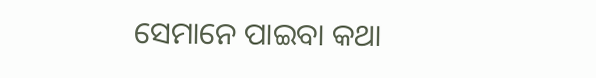ସେମାନେ ପାଇବା କଥା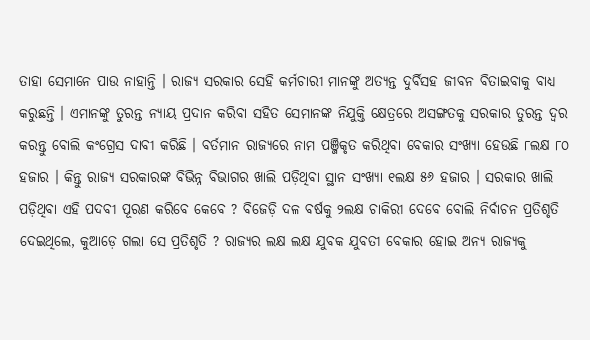ତାହା ସେମାନେ ପାଉ ନାହାନ୍ତି । ରାଜ୍ୟ ସରକାର ସେହି କର୍ମଚାରୀ ମାନଙ୍କୁ ଅତ୍ୟନ୍ତ ଦୁର୍ବିସହ ଜୀବନ ବିତାଇବାକୁ ବାଧ୍ୟ କରୁଛନ୍ତି । ଏମାନଙ୍କୁ ତୁରନ୍ତ ନ୍ୟାୟ ପ୍ରଦାନ କରିବା ସହିତ ସେମାନଙ୍କ ନିଯୁକ୍ତି କ୍ଷେତ୍ରରେ ଅସଙ୍ଗତକୁ ସରକାର ତୁରନ୍ତ ଦ୍ୱର କରନ୍ତୁ ବୋଲି କଂଗ୍ରେସ ଦାବୀ କରିଛି । ବର୍ତମାନ ରାଜ୍ୟରେ ନାମ ପଞ୍ଜିକୃତ କରିଥିବା ବେକାର ସଂଖ୍ୟା ହେଉଛି ୮ଲକ୍ଷ ୮୦ ହଜାର । କିନ୍ତୁ ରାଜ୍ୟ ସରକାରଙ୍କ ବିଭିନ୍ନ ବିଭାଗର ଖାଲି ପଡ଼ିଥିବା ସ୍ଥାନ ସଂଖ୍ୟା ୧ଲକ୍ଷ ୫୬ ହଜାର । ସରକାର ଖାଲି ପଡ଼ିଥିବା ଏହି ପଦବୀ ପୂରଣ କରିବେ କେବେ ? ବିଜେଡ଼ି ଦଳ ବର୍ଷକୁ ୨ଲକ୍ଷ ଚାକିରୀ ଦେବେ ବୋଲି ନିର୍ବାଚନ ପ୍ରତିଶୃତି ଦେଇଥିଲେ, କୁଆଡ଼େ ଗଲା ସେ ପ୍ରତିଶୃତି ? ରାଜ୍ୟର ଲକ୍ଷ ଲକ୍ଷ ଯୁବକ ଯୁବତୀ ବେକାର ହୋଇ ଅନ୍ୟ ରାଜ୍ୟକୁ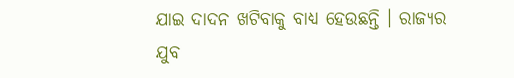ଯାଇ ଦାଦନ ଖଟିବାକୁ ବାଧ୍ୟ ହେଉଛନ୍ତି । ରାଜ୍ୟର ଯୁବ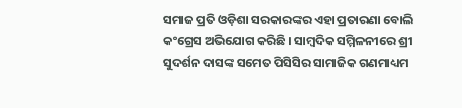ସମାଜ ପ୍ରତି ଓଡ଼ିଶା ସରକାରଙ୍କର ଏହା ପ୍ରତାରଣା ବୋଲି କଂଗ୍ରେସ ଅଭିଯୋଗ କରିଛି । ସାମ୍ବଦିକ ସମ୍ମିଳନୀରେ ଶ୍ରୀ ସୁଦର୍ଶନ ଦାସଙ୍କ ସମେତ ପିସିସିର ସାମାଜିକ ଗଣମାଧ୍ୟମ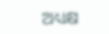ଅଧ୍ୟକ୍ଷ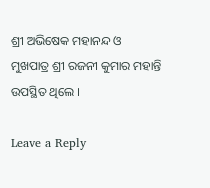ଶ୍ରୀ ଅଭିଷେକ ମହାନନ୍ଦ ଓ ମୁଖପାତ୍ର ଶ୍ରୀ ରଜନୀ କୁମାର ମହାନ୍ତି ଉପସ୍ଥିତ ଥିଲେ ।

Leave a Reply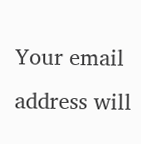Your email address will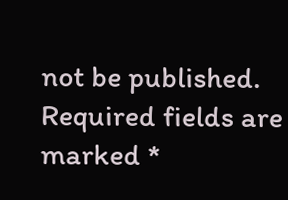not be published. Required fields are marked *